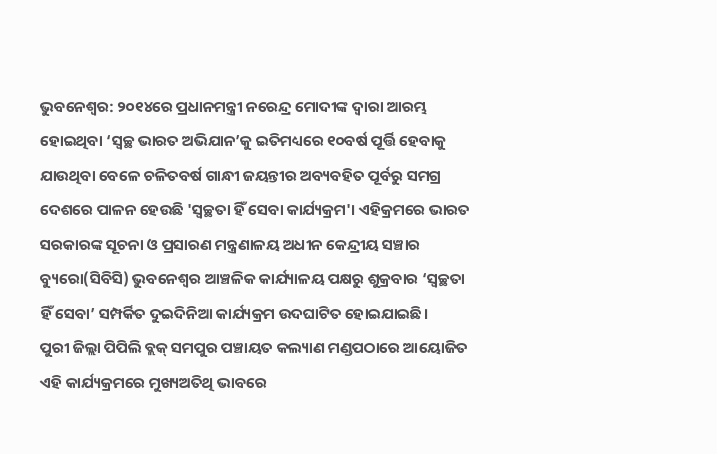ଭୁବନେଶ୍ୱର: ୨୦୧୪ରେ ପ୍ରଧାନମନ୍ତ୍ରୀ ନରେନ୍ଦ୍ର ମୋଦୀଙ୍କ ଦ୍ୱାରା ଆରମ୍ଭ ହୋଇଥିବା ‘ସ୍ୱଚ୍ଛ ଭାରତ ଅଭିଯାନ’କୁ ଇତିମଧ୍ୟରେ ୧୦ବର୍ଷ ପୂର୍ତ୍ତି ହେବାକୁ ଯାଉଥିବା ବେଳେ ଚଳିତବର୍ଷ ଗାନ୍ଧୀ ଜୟନ୍ତୀର ଅବ୍ୟବହିତ ପୂର୍ବରୁ ସମଗ୍ର ଦେଶରେ ପାଳନ ହେଉଛି 'ସ୍ୱଚ୍ଛତା ହିଁ ସେବା କାର୍ଯ୍ୟକ୍ରମ'। ଏହିକ୍ରମରେ ଭାରତ ସରକାରଙ୍କ ସୂଚନା ଓ ପ୍ରସାରଣ ମନ୍ତ୍ରଣାଳୟ ଅଧୀନ କେନ୍ଦ୍ରୀୟ ସଞ୍ଚାର ବ୍ୟୁରୋ(ସିବିସି) ଭୁବନେଶ୍ୱର ଆଞ୍ଚଳିକ କାର୍ଯ୍ୟାଳୟ ପକ୍ଷରୁ ଶୁକ୍ରବାର ‘ସ୍ୱଚ୍ଛତା ହିଁ ସେବା’ ସମ୍ପର୍କିତ ଦୁଇଦିନିଆ କାର୍ଯ୍ୟକ୍ରମ ଉଦଘାଟିତ ହୋଇଯାଇଛି।
ପୁରୀ ଜିଲ୍ଲା ପିପିଲି ବ୍ଲକ୍ ସମପୁର ପଞ୍ଚାୟତ କଲ୍ୟାଣ ମଣ୍ଡପଠାରେ ଆୟୋଜିତ ଏହି କାର୍ଯ୍ୟକ୍ରମରେ ମୁଖ୍ୟଅତିଥି ଭାବରେ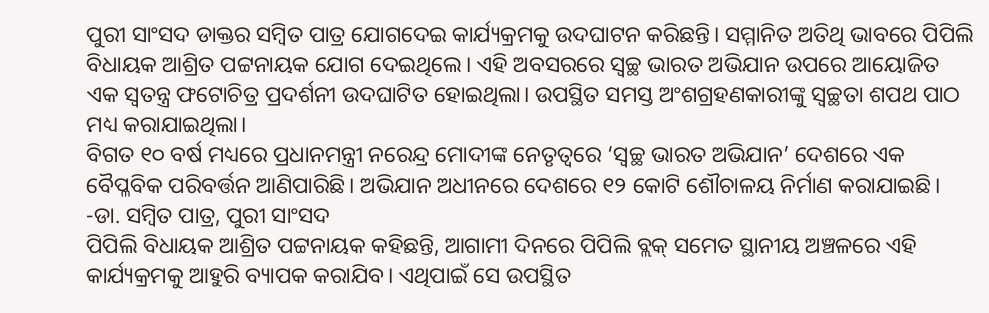ପୁରୀ ସାଂସଦ ଡାକ୍ତର ସମ୍ବିତ ପାତ୍ର ଯୋଗଦେଇ କାର୍ଯ୍ୟକ୍ରମକୁ ଉଦଘାଟନ କରିଛନ୍ତି। ସମ୍ମାନିତ ଅତିଥି ଭାବରେ ପିପିଲି ବିଧାୟକ ଆଶ୍ରିତ ପଟ୍ଟନାୟକ ଯୋଗ ଦେଇଥିଲେ। ଏହି ଅବସରରେ ସ୍ୱଚ୍ଛ ଭାରତ ଅଭିଯାନ ଉପରେ ଆୟୋଜିତ ଏକ ସ୍ୱତନ୍ତ୍ର ଫଟୋଚିତ୍ର ପ୍ରଦର୍ଶନୀ ଉଦଘାଟିତ ହୋଇଥିଲା। ଉପସ୍ଥିତ ସମସ୍ତ ଅଂଶଗ୍ରହଣକାରୀଙ୍କୁ ସ୍ୱଚ୍ଛତା ଶପଥ ପାଠ ମଧ୍ୟ କରାଯାଇଥିଲା।
ବିଗତ ୧୦ ବର୍ଷ ମଧ୍ୟରେ ପ୍ରଧାନମନ୍ତ୍ରୀ ନରେନ୍ଦ୍ର ମୋଦୀଙ୍କ ନେତୃତ୍ୱରେ ‘ସ୍ୱଚ୍ଛ ଭାରତ ଅଭିଯାନ’ ଦେଶରେ ଏକ ବୈପ୍ଳବିକ ପରିବର୍ତ୍ତନ ଆଣିପାରିଛି। ଅଭିଯାନ ଅଧୀନରେ ଦେଶରେ ୧୨ କୋଟି ଶୌଚାଳୟ ନିର୍ମାଣ କରାଯାଇଛି।
-ଡା. ସମ୍ବିତ ପାତ୍ର, ପୁରୀ ସାଂସଦ
ପିପିଲି ବିଧାୟକ ଆଶ୍ରିତ ପଟ୍ଟନାୟକ କହିଛନ୍ତି, ଆଗାମୀ ଦିନରେ ପିପିଲି ବ୍ଲକ୍ ସମେତ ସ୍ଥାନୀୟ ଅଞ୍ଚଳରେ ଏହି କାର୍ଯ୍ୟକ୍ରମକୁ ଆହୁରି ବ୍ୟାପକ କରାଯିବ। ଏଥିପାଇଁ ସେ ଉପସ୍ଥିତ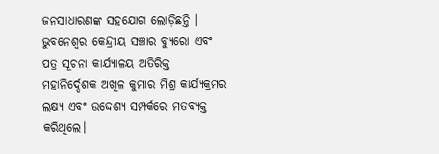ଜନସାଧାରଣଙ୍କ ସହଯୋଗ ଲୋଡ଼ିଛନ୍ତି । ଭୁବନେଶ୍ୱର କେନ୍ଦ୍ରୀୟ ସଞ୍ଚାର ବ୍ୟୁରୋ ଏବଂ ପତ୍ର ସୂଚନା କାର୍ଯ୍ୟାଳୟ ଅତିରିକ୍ତ ମହାନିର୍ଦ୍ଦେଶକ ଅଖିଳ କୁମାର ମିଶ୍ର କାର୍ଯ୍ୟକ୍ରମର ଲକ୍ଷ୍ୟ ଏବଂ ଉଦ୍ଦେଶ୍ୟ ସମ୍ପର୍କରେ ମତବ୍ୟକ୍ତ କରିଥିଲେ।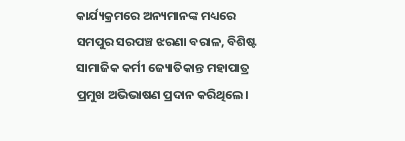କାର୍ଯ୍ୟକ୍ରମରେ ଅନ୍ୟମାନଙ୍କ ମଧ୍ୟରେ ସମପୁର ସରପଞ୍ଚ ଝରଣା ବରାଳ, ବିଶିଷ୍ଟ ସାମାଜିକ କର୍ମୀ ଜ୍ୟୋତିକାନ୍ତ ମହାପାତ୍ର ପ୍ରମୁଖ ଅଭିଭାଷଣ ପ୍ରଦାନ କରିଥିଲେ।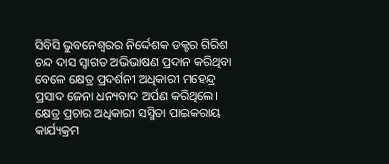ସିବିସି ଭୁବନେଶ୍ୱରର ନିର୍ଦ୍ଦେଶକ ଡକ୍ଟର ଗିରିଶ ଚନ୍ଦ ଦାସ ସ୍ୱାଗତ ଅଭିଭାଷଣ ପ୍ରଦାନ କରିଥିବା ବେଳେ କ୍ଷେତ୍ର ପ୍ରଦର୍ଶନୀ ଅଧିକାରୀ ମହେନ୍ଦ୍ର ପ୍ରସାଦ ଜେନା ଧନ୍ୟବାଦ ଅର୍ପଣ କରିଥିଲେ। କ୍ଷେତ୍ର ପ୍ରଚାର ଅଧିକାରୀ ସସ୍ମିତା ପାଇକରାୟ କାର୍ଯ୍ୟକ୍ରମ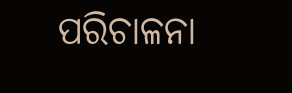ପରିଚାଳନା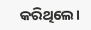କରିଥିଲେ।